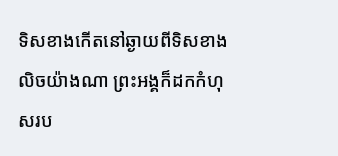ទិសខាងកើតនៅឆ្ងាយពីទិសខាងលិចយ៉ាងណា ព្រះអង្គក៏ដកកំហុសរប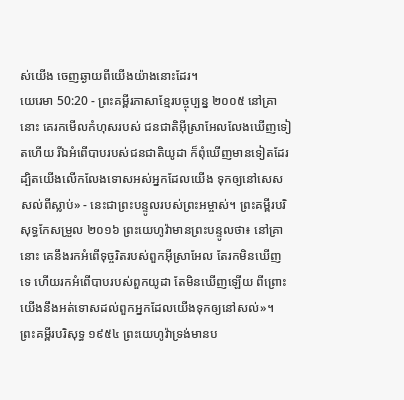ស់យើង ចេញឆ្ងាយពីយើងយ៉ាងនោះដែរ។
យេរេមា 50:20 - ព្រះគម្ពីរភាសាខ្មែរបច្ចុប្បន្ន ២០០៥ នៅគ្រានោះ គេរកមើលកំហុសរបស់ ជនជាតិអ៊ីស្រាអែលលែងឃើញទៀតហើយ រីឯអំពើបាបរបស់ជនជាតិយូដា ក៏ពុំឃើញមានទៀតដែរ ដ្បិតយើងលើកលែងទោសអស់អ្នកដែលយើង ទុកឲ្យនៅសេសសល់ពីស្លាប់» - នេះជាព្រះបន្ទូលរបស់ព្រះអម្ចាស់។ ព្រះគម្ពីរបរិសុទ្ធកែសម្រួល ២០១៦ ព្រះយេហូវ៉ាមានព្រះបន្ទូលថា៖ នៅគ្រានោះ គេនឹងរកអំពើទុច្ចរិតរបស់ពួកអ៊ីស្រាអែល តែរកមិនឃើញទេ ហើយរកអំពើបាបរបស់ពួកយូដា តែមិនឃើញឡើយ ពីព្រោះយើងនឹងអត់ទោសដល់ពួកអ្នកដែលយើងទុកឲ្យនៅសល់»។ ព្រះគម្ពីរបរិសុទ្ធ ១៩៥៤ ព្រះយេហូវ៉ាទ្រង់មានប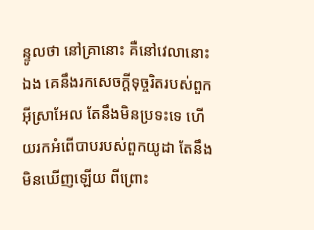ន្ទូលថា នៅគ្រានោះ គឺនៅវេលានោះឯង គេនឹងរកសេចក្ដីទុច្ចរិតរបស់ពួកអ៊ីស្រាអែល តែនឹងមិនប្រទះទេ ហើយរកអំពើបាបរបស់ពួកយូដា តែនឹងមិនឃើញឡើយ ពីព្រោះ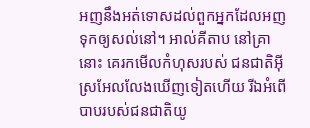អញនឹងអត់ទោសដល់ពួកអ្នកដែលអញទុកឲ្យសល់នៅ។ អាល់គីតាប នៅគ្រានោះ គេរកមើលកំហុសរបស់ ជនជាតិអ៊ីស្រអែលលែងឃើញទៀតហើយ រីឯអំពើបាបរបស់ជនជាតិយូ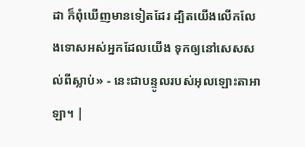ដា ក៏ពុំឃើញមានទៀតដែរ ដ្បិតយើងលើកលែងទោសអស់អ្នកដែលយើង ទុកឲ្យនៅសេសសល់ពីស្លាប់» - នេះជាបន្ទូលរបស់អុលឡោះតាអាឡា។ |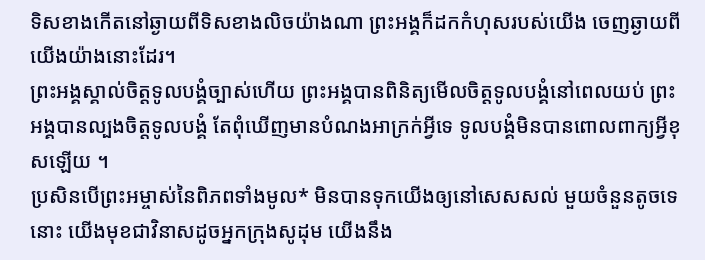ទិសខាងកើតនៅឆ្ងាយពីទិសខាងលិចយ៉ាងណា ព្រះអង្គក៏ដកកំហុសរបស់យើង ចេញឆ្ងាយពីយើងយ៉ាងនោះដែរ។
ព្រះអង្គស្គាល់ចិត្តទូលបង្គំច្បាស់ហើយ ព្រះអង្គបានពិនិត្យមើលចិត្តទូលបង្គំនៅពេលយប់ ព្រះអង្គបានល្បងចិត្តទូលបង្គំ តែពុំឃើញមានបំណងអាក្រក់អ្វីទេ ទូលបង្គំមិនបានពោលពាក្យអ្វីខុសឡើយ ។
ប្រសិនបើព្រះអម្ចាស់នៃពិភពទាំងមូល* មិនបានទុកយើងឲ្យនៅសេសសល់ មួយចំនួនតូចទេនោះ យើងមុខជាវិនាសដូចអ្នកក្រុងសូដុម យើងនឹង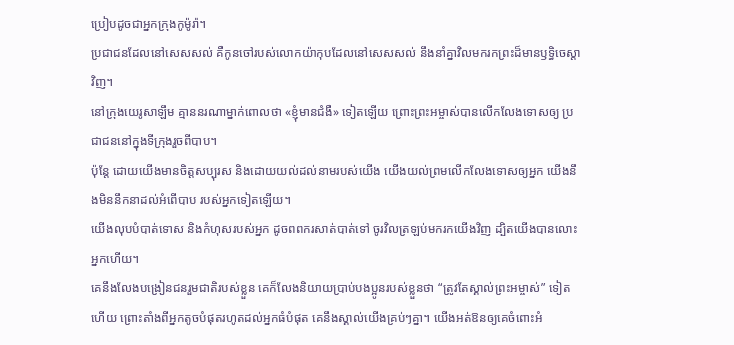ប្រៀបដូចជាអ្នកក្រុងកូម៉ូរ៉ា។
ប្រជាជនដែលនៅសេសសល់ គឺកូនចៅរបស់លោកយ៉ាកុបដែលនៅសេសសល់ នឹងនាំគ្នាវិលមករកព្រះដ៏មានឫទ្ធិចេស្ដាវិញ។
នៅក្រុងយេរូសាឡឹម គ្មាននរណាម្នាក់ពោលថា «ខ្ញុំមានជំងឺ» ទៀតឡើយ ព្រោះព្រះអម្ចាស់បានលើកលែងទោសឲ្យ ប្រជាជននៅក្នុងទីក្រុងរួចពីបាប។
ប៉ុន្តែ ដោយយើងមានចិត្តសប្បុរស និងដោយយល់ដល់នាមរបស់យើង យើងយល់ព្រមលើកលែងទោសឲ្យអ្នក យើងនឹងមិននឹកនាដល់អំពើបាប របស់អ្នកទៀតឡើយ។
យើងលុបបំបាត់ទោស និងកំហុសរបស់អ្នក ដូចពពករសាត់បាត់ទៅ ចូរវិលត្រឡប់មករកយើងវិញ ដ្បិតយើងបានលោះអ្នកហើយ។
គេនឹងលែងបង្រៀនជនរួមជាតិរបស់ខ្លួន គេក៏លែងនិយាយប្រាប់បងប្អូនរបស់ខ្លួនថា “ត្រូវតែស្គាល់ព្រះអម្ចាស់” ទៀតហើយ ព្រោះតាំងពីអ្នកតូចបំផុតរហូតដល់អ្នកធំបំផុត គេនឹងស្គាល់យើងគ្រប់ៗគ្នា។ យើងអត់ឱនឲ្យគេចំពោះអំ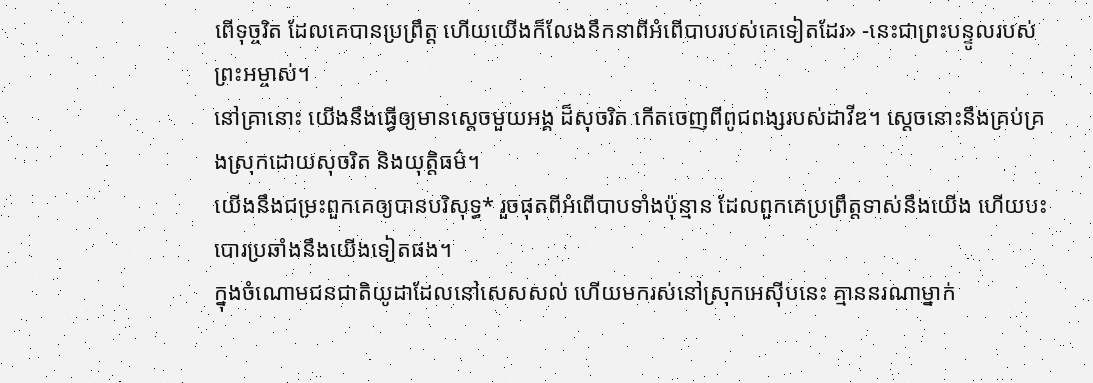ពើទុច្ចរិត ដែលគេបានប្រព្រឹត្ត ហើយយើងក៏លែងនឹកនាពីអំពើបាបរបស់គេទៀតដែរ» -នេះជាព្រះបន្ទូលរបស់ព្រះអម្ចាស់។
នៅគ្រានោះ យើងនឹងធ្វើឲ្យមានស្ដេចមួយអង្គ ដ៏សុចរិត កើតចេញពីពូជពង្សរបស់ដាវីឌ។ ស្ដេចនោះនឹងគ្រប់គ្រងស្រុកដោយសុចរិត និងយុត្តិធម៌។
យើងនឹងជម្រះពួកគេឲ្យបានបរិសុទ្ធ* រួចផុតពីអំពើបាបទាំងប៉ុន្មាន ដែលពួកគេប្រព្រឹត្តទាស់នឹងយើង ហើយបះបោរប្រឆាំងនឹងយើងទៀតផង។
ក្នុងចំណោមជនជាតិយូដាដែលនៅសេសសល់ ហើយមករស់នៅស្រុកអេស៊ីបនេះ គ្មាននរណាម្នាក់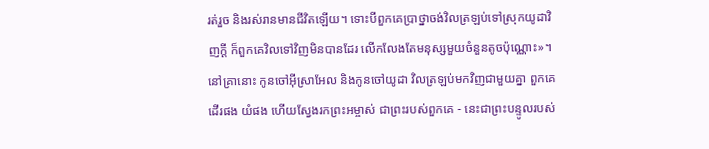រត់រួច និងរស់រានមានជីវិតឡើយ។ ទោះបីពួកគេប្រាថ្នាចង់វិលត្រឡប់ទៅស្រុកយូដាវិញក្ដី ក៏ពួកគេវិលទៅវិញមិនបានដែរ លើកលែងតែមនុស្សមួយចំនួនតូចប៉ុណ្ណោះ»។
នៅគ្រានោះ កូនចៅអ៊ីស្រាអែល និងកូនចៅយូដា វិលត្រឡប់មកវិញជាមួយគ្នា ពួកគេដើរផង យំផង ហើយស្វែងរកព្រះអម្ចាស់ ជាព្រះរបស់ពួកគេ - នេះជាព្រះបន្ទូលរបស់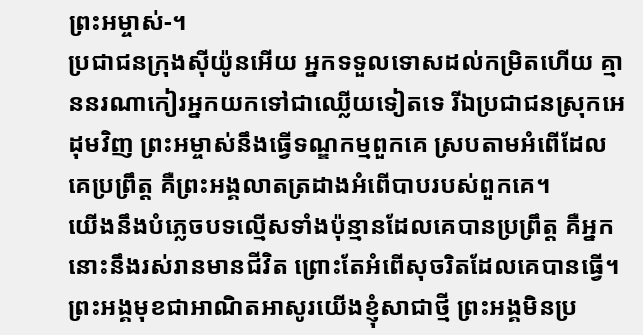ព្រះអម្ចាស់-។
ប្រជាជនក្រុងស៊ីយ៉ូនអើយ អ្នកទទួលទោសដល់កម្រិតហើយ គ្មាននរណាកៀរអ្នកយកទៅជាឈ្លើយទៀតទេ រីឯប្រជាជនស្រុកអេដុមវិញ ព្រះអម្ចាស់នឹងធ្វើទណ្ឌកម្មពួកគេ ស្របតាមអំពើដែលគេប្រព្រឹត្ត គឺព្រះអង្គលាតត្រដាងអំពើបាបរបស់ពួកគេ។
យើងនឹងបំភ្លេចបទល្មើសទាំងប៉ុន្មានដែលគេបានប្រព្រឹត្ត គឺអ្នកនោះនឹងរស់រានមានជីវិត ព្រោះតែអំពើសុចរិតដែលគេបានធ្វើ។
ព្រះអង្គមុខជាអាណិតអាសូរយើងខ្ញុំសាជាថ្មី ព្រះអង្គមិនប្រ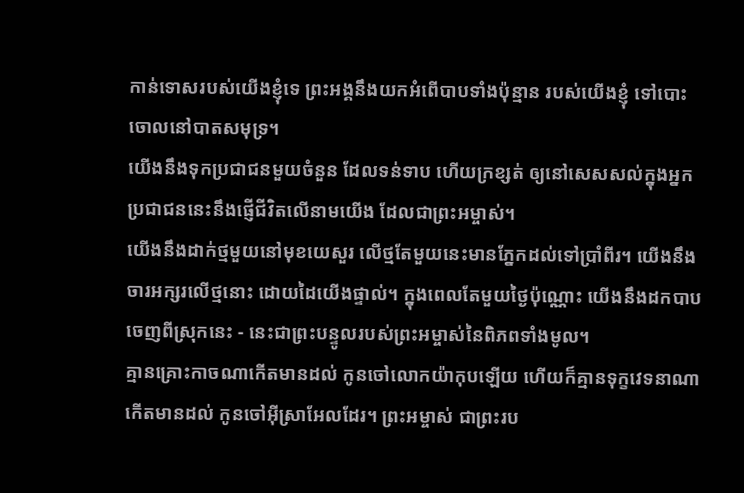កាន់ទោសរបស់យើងខ្ញុំទេ ព្រះអង្គនឹងយកអំពើបាបទាំងប៉ុន្មាន របស់យើងខ្ញុំ ទៅបោះចោលនៅបាតសមុទ្រ។
យើងនឹងទុកប្រជាជនមួយចំនួន ដែលទន់ទាប ហើយក្រខ្សត់ ឲ្យនៅសេសសល់ក្នុងអ្នក ប្រជាជននេះនឹងផ្ញើជីវិតលើនាមយើង ដែលជាព្រះអម្ចាស់។
យើងនឹងដាក់ថ្មមួយនៅមុខយេសួរ លើថ្មតែមួយនេះមានភ្នែកដល់ទៅប្រាំពីរ។ យើងនឹងចារអក្សរលើថ្មនោះ ដោយដៃយើងផ្ទាល់។ ក្នុងពេលតែមួយថ្ងៃប៉ុណ្ណោះ យើងនឹងដកបាបចេញពីស្រុកនេះ - នេះជាព្រះបន្ទូលរបស់ព្រះអម្ចាស់នៃពិភពទាំងមូល។
គ្មានគ្រោះកាចណាកើតមានដល់ កូនចៅលោកយ៉ាកុបឡើយ ហើយក៏គ្មានទុក្ខវេទនាណាកើតមានដល់ កូនចៅអ៊ីស្រាអែលដែរ។ ព្រះអម្ចាស់ ជាព្រះរប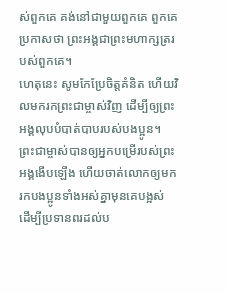ស់ពួកគេ គង់នៅជាមួយពួកគេ ពួកគេប្រកាសថា ព្រះអង្គជាព្រះមហាក្សត្ររបស់ពួកគេ។
ហេតុនេះ សូមកែប្រែចិត្តគំនិត ហើយវិលមករកព្រះជាម្ចាស់វិញ ដើម្បីឲ្យព្រះអង្គលុបបំបាត់បាបរបស់បងប្អូន។
ព្រះជាម្ចាស់បានឲ្យអ្នកបម្រើរបស់ព្រះអង្គងើបឡើង ហើយចាត់លោកឲ្យមករកបងប្អូនទាំងអស់គ្នាមុនគេបង្អស់ ដើម្បីប្រទានពរដល់ប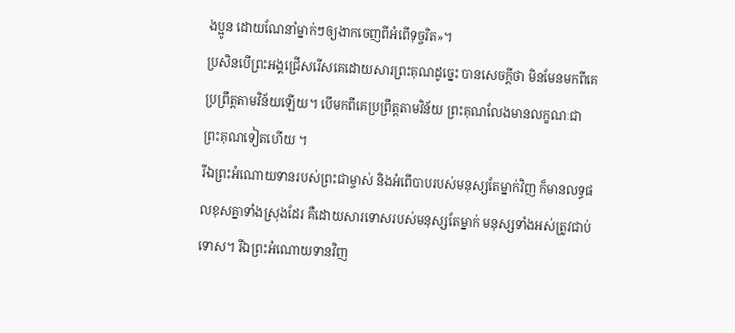ងប្អូន ដោយណែនាំម្នាក់ៗឲ្យងាកចេញពីអំពើទុច្ចរិត»។
ប្រសិនបើព្រះអង្គជ្រើសរើសគេដោយសារព្រះគុណដូច្នេះ បានសេចក្ដីថា មិនមែនមកពីគេប្រព្រឹត្តតាមវិន័យឡើយ។ បើមកពីគេប្រព្រឹត្តតាមវិន័យ ព្រះគុណលែងមានលក្ខណៈជាព្រះគុណទៀតហើយ ។
រីឯព្រះអំណោយទានរបស់ព្រះជាម្ចាស់ និងអំពើបាបរបស់មនុស្សតែម្នាក់វិញ ក៏មានលទ្ធផលខុសគ្នាទាំងស្រុងដែរ គឺដោយសារទោសរបស់មនុស្សតែម្នាក់ មនុស្សទាំងអស់ត្រូវជាប់ទោស។ រីឯព្រះអំណោយទានវិញ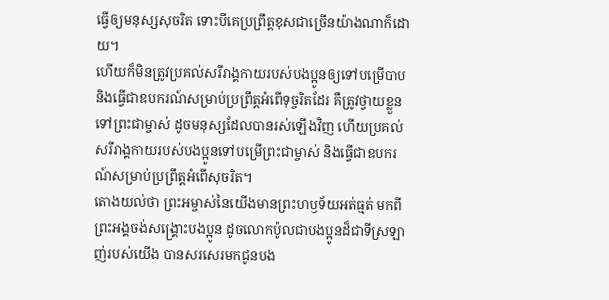ធ្វើឲ្យមនុស្សសុចរិត ទោះបីគេប្រព្រឹត្តខុសជាច្រើនយ៉ាងណាក៏ដោយ។
ហើយក៏មិនត្រូវប្រគល់សរីរាង្គកាយរបស់បងប្អូនឲ្យទៅបម្រើបាប និងធ្វើជាឧបករណ៍សម្រាប់ប្រព្រឹត្តអំពើទុច្ចរិតដែរ គឺត្រូវថ្វាយខ្លួនទៅព្រះជាម្ចាស់ ដូចមនុស្សដែលបានរស់ឡើងវិញ ហើយប្រគល់សរីរាង្គកាយរបស់បងប្អូនទៅបម្រើព្រះជាម្ចាស់ និងធ្វើជាឧបករណ៍សម្រាប់ប្រព្រឹត្តអំពើសុចរិត។
តោងយល់ថា ព្រះអម្ចាស់នៃយើងមានព្រះហឫទ័យអត់ធ្មត់ មកពីព្រះអង្គចង់សង្គ្រោះបងប្អូន ដូចលោកប៉ូលជាបងប្អូនដ៏ជាទីស្រឡាញ់របស់យើង បានសរសេរមកជូនបង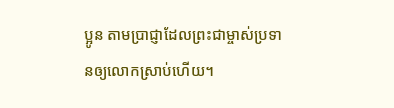ប្អូន តាមប្រាជ្ញាដែលព្រះជាម្ចាស់ប្រទានឲ្យលោកស្រាប់ហើយ។